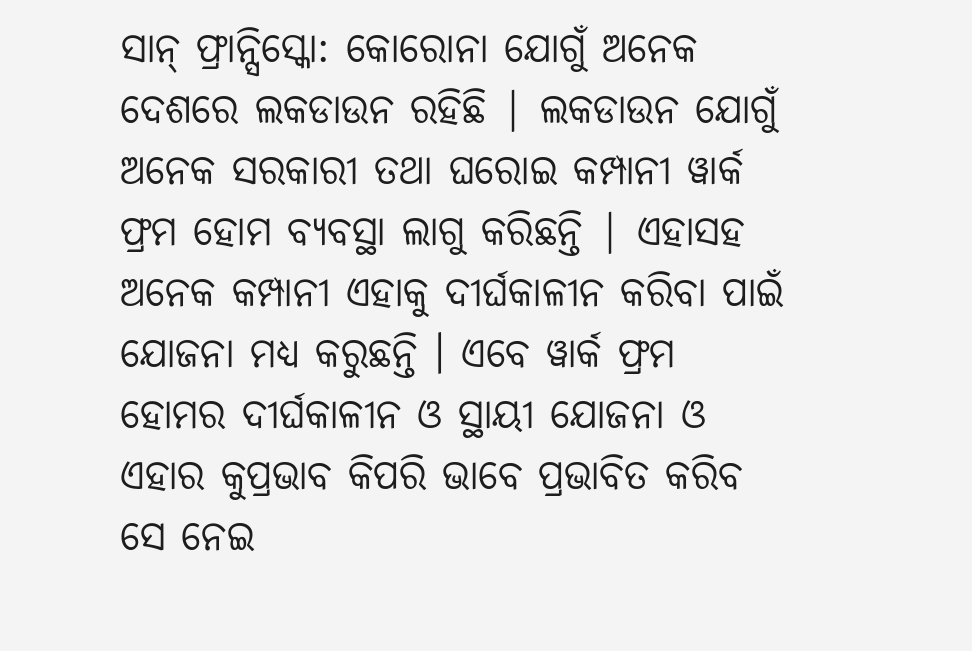ସାନ୍ ଫ୍ରାନ୍ସିସ୍କୋ: କୋରୋନା ଯୋଗୁଁ ଅନେକ ଦେଶରେ ଲକଡାଉନ ରହିଛି | ଲକଡାଉନ ଯୋଗୁଁ ଅନେକ ସରକାରୀ ତଥା ଘରୋଇ କମ୍ପାନୀ ୱାର୍କ ଫ୍ରମ ହୋମ ବ୍ୟବସ୍ଥା ଲାଗୁ କରିଛନ୍ତି | ଏହାସହ ଅନେକ କମ୍ପାନୀ ଏହାକୁ ଦୀର୍ଘକାଳୀନ କରିବା ପାଇଁ ଯୋଜନା ମଧ୍ୟ କରୁଛନ୍ତି । ଏବେ ୱାର୍କ ଫ୍ରମ ହୋମର ଦୀର୍ଘକାଳୀନ ଓ ସ୍ଥାୟୀ ଯୋଜନା ଓ ଏହାର କୁପ୍ରଭାବ କିପରି ଭାବେ ପ୍ରଭାବିତ କରିବ ସେ ନେଇ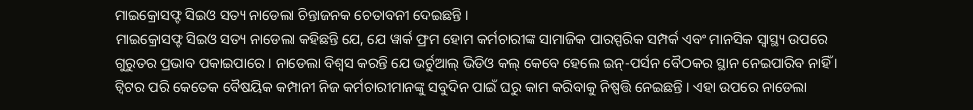ମାଇକ୍ରୋସଫ୍ଟ ସିଇଓ ସତ୍ୟ ନାଡେଲା ଚିନ୍ତାଜନକ ଚେତାବନୀ ଦେଇଛନ୍ତି ।
ମାଇକ୍ରୋସଫ୍ଟ ସିଇଓ ସତ୍ୟ ନାଡେଲା କହିଛନ୍ତି ଯେ, ଯେ ୱାର୍କ ଫ୍ରମ ହୋମ କର୍ମଚାରୀଙ୍କ ସାମାଜିକ ପାରସ୍ପରିକ ସମ୍ପର୍କ ଏବଂ ମାନସିକ ସ୍ବାସ୍ଥ୍ୟ ଉପରେ ଗୁରୁତର ପ୍ରଭାବ ପକାଇପାରେ । ନାଡେଲା ବିଶ୍ବସ କରନ୍ତି ଯେ ଭର୍ଚୁଆଲ୍ ଭିଡିଓ କଲ୍ କେବେ ହେଲେ ଇନ୍-ପର୍ସନ ବୈଠକର ସ୍ଥାନ ନେଇପାରିବ ନାହିଁ ।
ଟ୍ବିଟର ପରି କେତେକ ବୈଷୟିକ କମ୍ପାନୀ ନିଜ କର୍ମଚାରୀମାନଙ୍କୁ ସବୁଦିନ ପାଇଁ ଘରୁ କାମ କରିବାକୁ ନିଷ୍ପତ୍ତି ନେଇଛନ୍ତି । ଏହା ଉପରେ ନାଡେଲା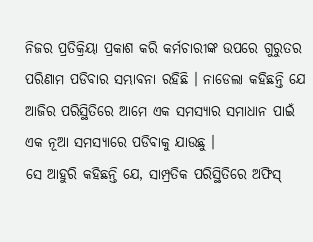ନିଜର ପ୍ରତିକ୍ରିୟା ପ୍ରକାଶ କରି କର୍ମଚାରୀଙ୍କ ଉପରେ ଗୁରୁତର ପରିଣାମ ପଡିବାର ସମ୍ଭାବନା ରହିଛି । ନାଡେଲା କହିଛନ୍ତି ଯେ ଆଜିର ପରିସ୍ଥିତିରେ ଆମେ ଏକ ସମସ୍ୟାର ସମାଧାନ ପାଇଁ ଏକ ନୂଆ ସମସ୍ୟାରେ ପଡିବାକୁ ଯାଉଛୁ ।
ସେ ଆହୁରି କହିଛନ୍ତି ଯେ, ସାମ୍ପ୍ରତିକ ପରିସ୍ଥିତିରେ ଅଫିସ୍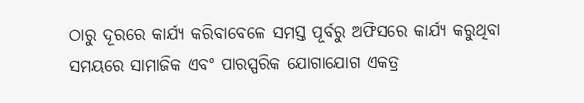ଠାରୁ ଦୂରରେ କାର୍ଯ୍ୟ କରିବାବେଳେ ସମସ୍ତ ପୂର୍ବରୁ ଅଫିସରେ କାର୍ଯ୍ୟ କରୁଥିବା ସମୟରେ ସାମାଜିକ ଏବଂ ପାରସ୍ପରିକ ଯୋଗାଯୋଗ ଏକତ୍ର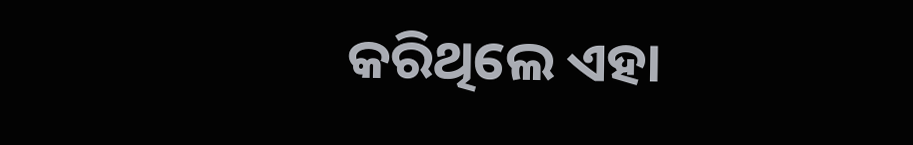କରିଥିଲେ ଏହା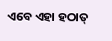ଏବେ ଏହା ହଠାତ୍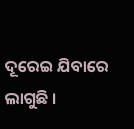ଦୂରେଇ ଯିବାରେ ଲାଗୁଛି ।